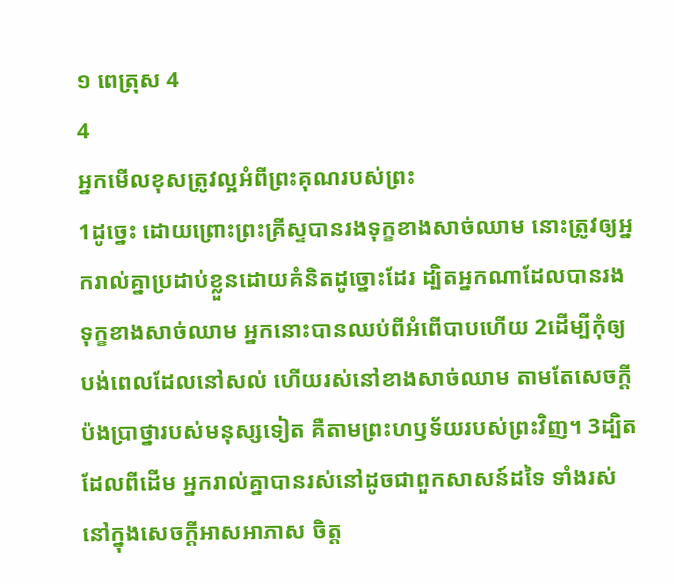១ ពេត្រុស 4
4
អ្នកមើលខុសត្រូវល្អអំពីព្រះគុណរបស់ព្រះ
1ដូច្នេះ ដោយព្រោះព្រះគ្រីស្ទបានរងទុក្ខខាងសាច់ឈាម នោះត្រូវឲ្យអ្នករាល់គ្នាប្រដាប់ខ្លួនដោយគំនិតដូច្នោះដែរ ដ្បិតអ្នកណាដែលបានរងទុក្ខខាងសាច់ឈាម អ្នកនោះបានឈប់ពីអំពើបាបហើយ 2ដើម្បីកុំឲ្យបង់ពេលដែលនៅសល់ ហើយរស់នៅខាងសាច់ឈាម តាមតែសេចក្តីប៉ងប្រាថ្នារបស់មនុស្សទៀត គឺតាមព្រះហឫទ័យរបស់ព្រះវិញ។ 3ដ្បិតដែលពីដើម អ្នករាល់គ្នាបានរស់នៅដូចជាពួកសាសន៍ដទៃ ទាំងរស់នៅក្នុងសេចក្តីអាសអាភាស ចិត្ត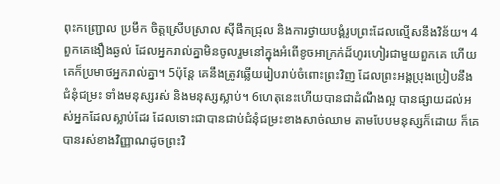ពុះកញ្រ្ជោល ប្រមឹក ចិត្តស្រើបស្រាល ស៊ីផឹកជ្រុល និងការថ្វាយបង្គំរូបព្រះដែលល្មើសនឹងវិន័យ។ 4ពួកគេងឿងឆ្ងល់ ដែលអ្នករាល់គ្នាមិនចូលរួមនៅក្នុងអំពើខូចអាក្រក់ដ៏ហូរហៀរជាមួយពួកគេ ហើយគេក៏ប្រមាថអ្នករាល់គ្នា។ 5ប៉ុន្តែ គេនឹងត្រូវឆ្លើយរៀបរាប់ចំពោះព្រះវិញ ដែលព្រះអង្គប្រុងប្រៀបនឹងជំនុំជម្រះ ទាំងមនុស្សរស់ និងមនុស្សស្លាប់។ 6ហេតុនេះហើយបានជាដំណឹងល្អ បានផ្សាយដល់អស់អ្នកដែលស្លាប់ដែរ ដែលទោះជាបានជាប់ជំនុំជម្រះខាងសាច់ឈាម តាមបែបមនុស្សក៏ដោយ ក៏គេបានរស់ខាងវិញ្ញាណដូចព្រះវិ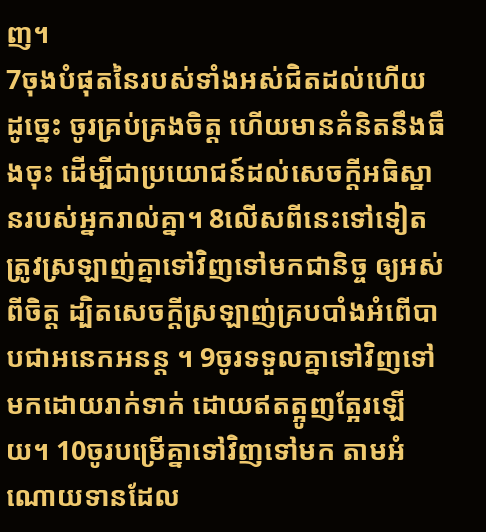ញ។
7ចុងបំផុតនៃរបស់ទាំងអស់ជិតដល់ហើយ ដូច្នេះ ចូរគ្រប់គ្រងចិត្ត ហើយមានគំនិតនឹងធឹងចុះ ដើម្បីជាប្រយោជន៍ដល់សេចក្តីអធិស្ឋានរបស់អ្នករាល់គ្នា។ 8លើសពីនេះទៅទៀត ត្រូវស្រឡាញ់គ្នាទៅវិញទៅមកជានិច្ច ឲ្យអស់ពីចិត្ត ដ្បិតសេចក្តីស្រឡាញ់គ្របបាំងអំពើបាបជាអនេកអនន្ត ។ 9ចូរទទួលគ្នាទៅវិញទៅមកដោយរាក់ទាក់ ដោយឥតត្អូញត្អែរឡើយ។ 10ចូរបម្រើគ្នាទៅវិញទៅមក តាមអំណោយទានដែល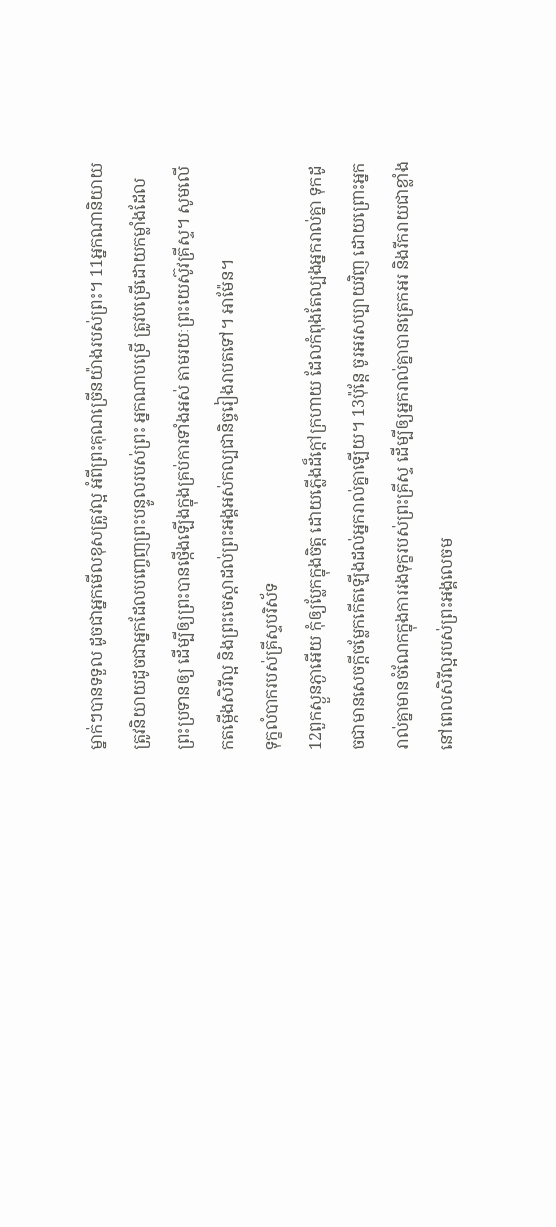ម្នាក់ៗបានទទួល ដូចជាអ្នកមើលខុសត្រូវល្អ អំពីព្រះគុណច្រើនយ៉ាងរបស់ព្រះ។ 11អ្នកណានិយាយ ត្រូវនិយាយដូចជាអ្នកដែលបញ្ចេញព្រះបន្ទូលរបស់ព្រះ អ្នកណាបម្រើ ត្រូវបម្រើដោយកម្លាំងដែលព្រះប្រទានឲ្យ ដើម្បីឲ្យព្រះបានថ្កើងឡើងក្នុងគ្រប់ការទាំងអស់ តាមរយៈព្រះយេស៊ូវគ្រីស្ទ។ សូមលើកតម្កើងសិរីល្អ និងព្រះចេស្តាដល់ព្រះអង្គអស់កល្បជានិច្ចរៀងរាបតទៅ។ អាម៉ែន។
ទុក្ខលំបាករបស់គ្រីស្ទបរិស័ទ
12ពួកស្ងួនភ្ងាអើយ កុំឲ្យប្លែកក្នុងចិត្ត ដោយភ្លើងដ៏ក្តៅក្រហាយ ដែលកំពុងតែល្បងអ្នករាល់គ្នា ទុកដូចជាមានសេចក្តីចម្លែកកើតឡើងដល់អ្នករាល់គ្នាឡើយ។ 13ប៉ុន្តែ ចូរអរសប្បាយវិញ ដោយព្រោះអ្នករាល់គ្នាមានចំណែកក្នុងការរងទុក្ខរបស់ព្រះគ្រីស្ទ ដើម្បីឲ្យអ្នករាល់គ្នាបានត្រេកអរ និងរីករាយជាខ្លាំង នៅពេលសិរីល្អរបស់ព្រះអង្គលេចម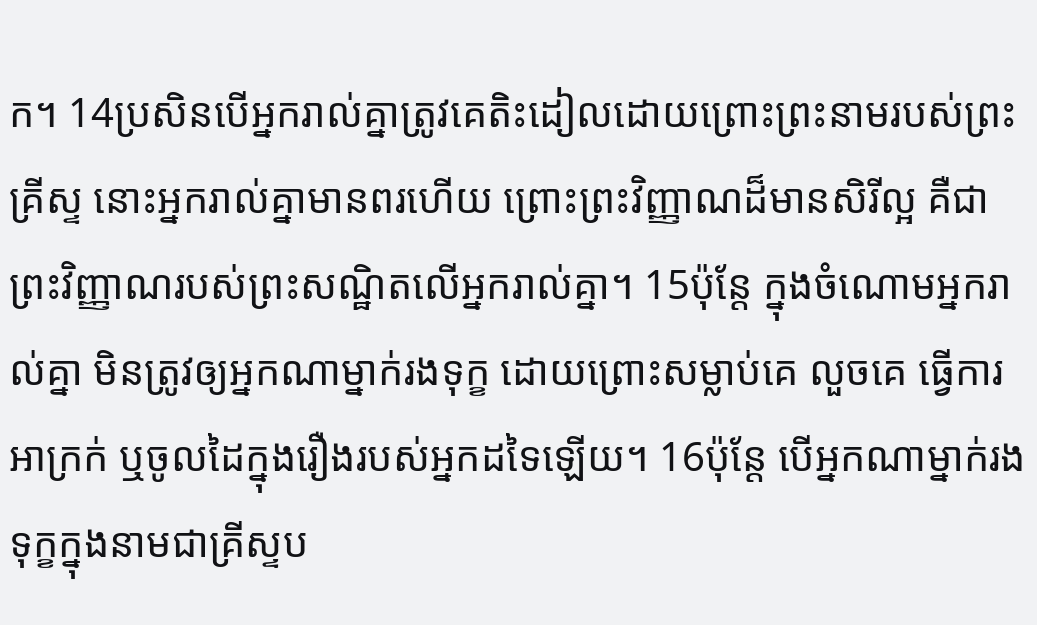ក។ 14ប្រសិនបើអ្នករាល់គ្នាត្រូវគេតិះដៀលដោយព្រោះព្រះនាមរបស់ព្រះគ្រីស្ទ នោះអ្នករាល់គ្នាមានពរហើយ ព្រោះព្រះវិញ្ញាណដ៏មានសិរីល្អ គឺជាព្រះវិញ្ញាណរបស់ព្រះសណ្ឋិតលើអ្នករាល់គ្នា។ 15ប៉ុន្ដែ ក្នុងចំណោមអ្នករាល់គ្នា មិនត្រូវឲ្យអ្នកណាម្នាក់រងទុក្ខ ដោយព្រោះសម្លាប់គេ លួចគេ ធ្វើការអាក្រក់ ឬចូលដៃក្នុងរឿងរបស់អ្នកដទៃឡើយ។ 16ប៉ុន្ដែ បើអ្នកណាម្នាក់រងទុក្ខក្នុងនាមជាគ្រីស្ទប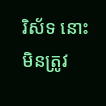រិស័ទ នោះមិនត្រូវ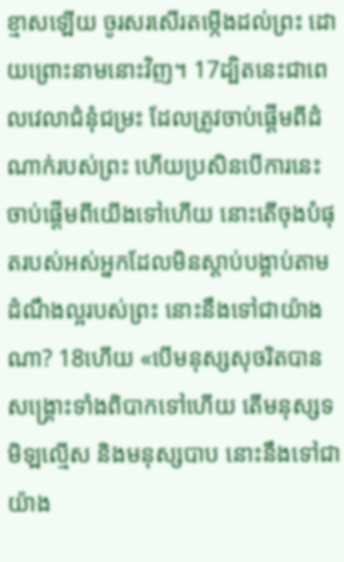ខ្មាសឡើយ ចូរសរសើរតម្កើងដល់ព្រះ ដោយព្រោះនាមនោះវិញ។ 17ដ្បិតនេះជាពេលវេលាជំនុំជម្រះ ដែលត្រូវចាប់ផ្តើមពីដំណាក់របស់ព្រះ ហើយប្រសិនបើការនេះចាប់ផ្តើមពីយើងទៅហើយ នោះតើចុងបំផុតរបស់អស់អ្នកដែលមិនស្តាប់បង្គាប់តាមដំណឹងល្អរបស់ព្រះ នោះនឹងទៅជាយ៉ាងណា? 18ហើយ «បើមនុស្សសុចរិតបានសង្រ្គោះទាំងពិបាកទៅហើយ តើមនុស្សទមិឡល្មើស និងមនុស្សបាប នោះនឹងទៅជាយ៉ាង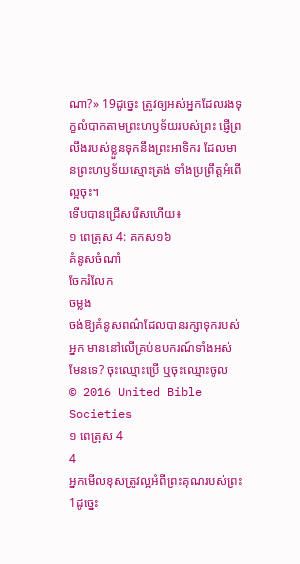ណា?» 19ដូច្នេះ ត្រូវឲ្យអស់អ្នកដែលរងទុក្ខលំបាកតាមព្រះហឫទ័យរបស់ព្រះ ផ្ញើព្រលឹងរបស់ខ្លួនទុកនឹងព្រះអាទិករ ដែលមានព្រះហឫទ័យស្មោះត្រង់ ទាំងប្រព្រឹត្តអំពើល្អចុះ។
ទើបបានជ្រើសរើសហើយ៖
១ ពេត្រុស 4: គកស១៦
គំនូសចំណាំ
ចែករំលែក
ចម្លង
ចង់ឱ្យគំនូសពណ៌ដែលបានរក្សាទុករបស់អ្នក មាននៅលើគ្រប់ឧបករណ៍ទាំងអស់មែនទេ? ចុះឈ្មោះប្រើ ឬចុះឈ្មោះចូល
© 2016 United Bible Societies
១ ពេត្រុស 4
4
អ្នកមើលខុសត្រូវល្អអំពីព្រះគុណរបស់ព្រះ
1ដូច្នេះ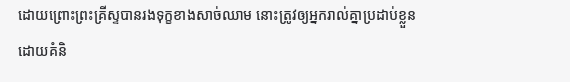ដោយព្រោះព្រះគ្រីស្ទបានរងទុក្ខខាងសាច់ឈាម នោះត្រូវឲ្យអ្នករាល់គ្នាប្រដាប់ខ្លួនដោយគំនិ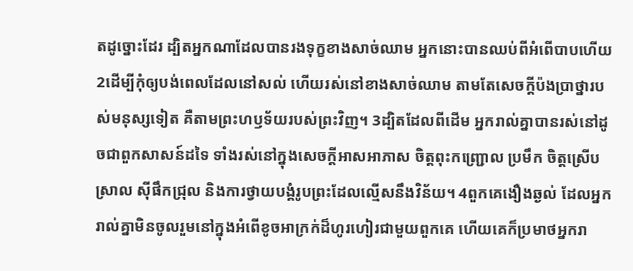តដូច្នោះដែរ ដ្បិតអ្នកណាដែលបានរងទុក្ខខាងសាច់ឈាម អ្នកនោះបានឈប់ពីអំពើបាបហើយ 2ដើម្បីកុំឲ្យបង់ពេលដែលនៅសល់ ហើយរស់នៅខាងសាច់ឈាម តាមតែសេចក្តីប៉ងប្រាថ្នារបស់មនុស្សទៀត គឺតាមព្រះហឫទ័យរបស់ព្រះវិញ។ 3ដ្បិតដែលពីដើម អ្នករាល់គ្នាបានរស់នៅដូចជាពួកសាសន៍ដទៃ ទាំងរស់នៅក្នុងសេចក្តីអាសអាភាស ចិត្តពុះកញ្រ្ជោល ប្រមឹក ចិត្តស្រើបស្រាល ស៊ីផឹកជ្រុល និងការថ្វាយបង្គំរូបព្រះដែលល្មើសនឹងវិន័យ។ 4ពួកគេងឿងឆ្ងល់ ដែលអ្នករាល់គ្នាមិនចូលរួមនៅក្នុងអំពើខូចអាក្រក់ដ៏ហូរហៀរជាមួយពួកគេ ហើយគេក៏ប្រមាថអ្នករា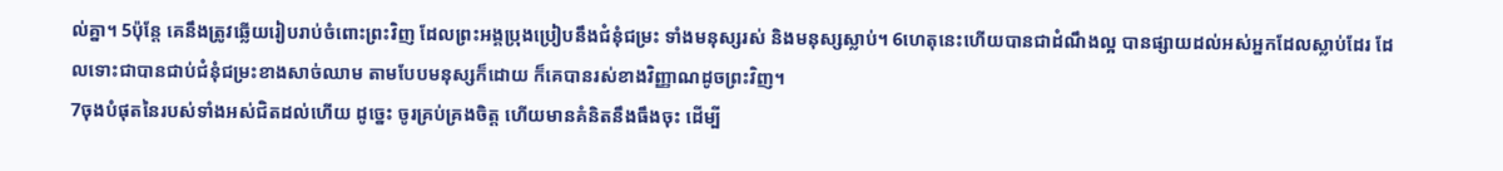ល់គ្នា។ 5ប៉ុន្តែ គេនឹងត្រូវឆ្លើយរៀបរាប់ចំពោះព្រះវិញ ដែលព្រះអង្គប្រុងប្រៀបនឹងជំនុំជម្រះ ទាំងមនុស្សរស់ និងមនុស្សស្លាប់។ 6ហេតុនេះហើយបានជាដំណឹងល្អ បានផ្សាយដល់អស់អ្នកដែលស្លាប់ដែរ ដែលទោះជាបានជាប់ជំនុំជម្រះខាងសាច់ឈាម តាមបែបមនុស្សក៏ដោយ ក៏គេបានរស់ខាងវិញ្ញាណដូចព្រះវិញ។
7ចុងបំផុតនៃរបស់ទាំងអស់ជិតដល់ហើយ ដូច្នេះ ចូរគ្រប់គ្រងចិត្ត ហើយមានគំនិតនឹងធឹងចុះ ដើម្បី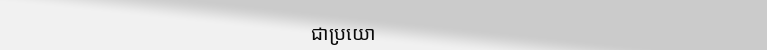ជាប្រយោ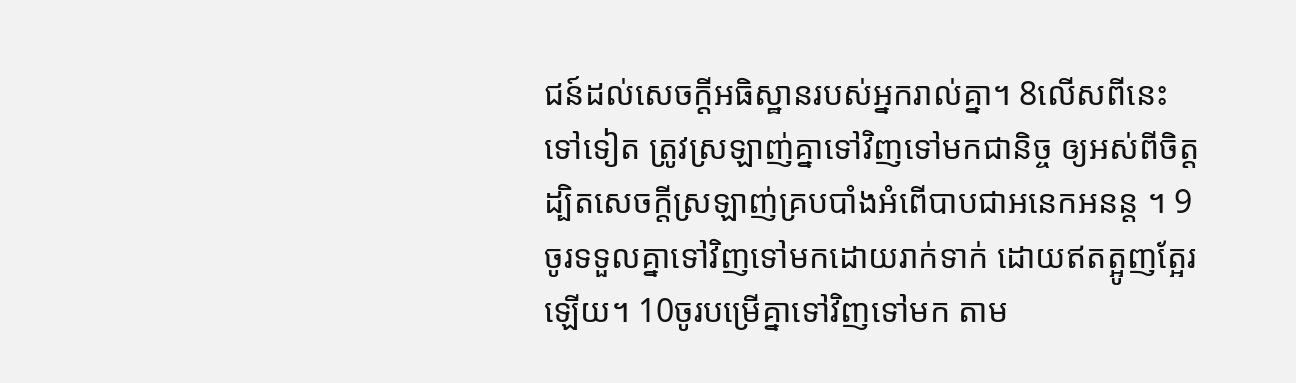ជន៍ដល់សេចក្តីអធិស្ឋានរបស់អ្នករាល់គ្នា។ 8លើសពីនេះទៅទៀត ត្រូវស្រឡាញ់គ្នាទៅវិញទៅមកជានិច្ច ឲ្យអស់ពីចិត្ត ដ្បិតសេចក្តីស្រឡាញ់គ្របបាំងអំពើបាបជាអនេកអនន្ត ។ 9ចូរទទួលគ្នាទៅវិញទៅមកដោយរាក់ទាក់ ដោយឥតត្អូញត្អែរឡើយ។ 10ចូរបម្រើគ្នាទៅវិញទៅមក តាម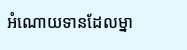អំណោយទានដែលម្នា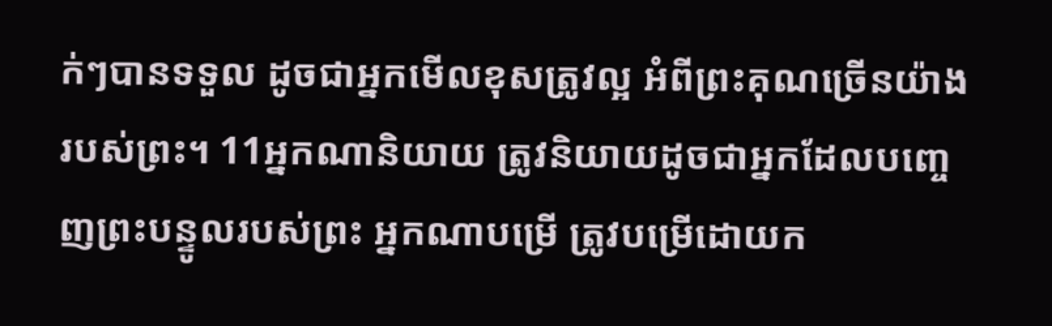ក់ៗបានទទួល ដូចជាអ្នកមើលខុសត្រូវល្អ អំពីព្រះគុណច្រើនយ៉ាងរបស់ព្រះ។ 11អ្នកណានិយាយ ត្រូវនិយាយដូចជាអ្នកដែលបញ្ចេញព្រះបន្ទូលរបស់ព្រះ អ្នកណាបម្រើ ត្រូវបម្រើដោយក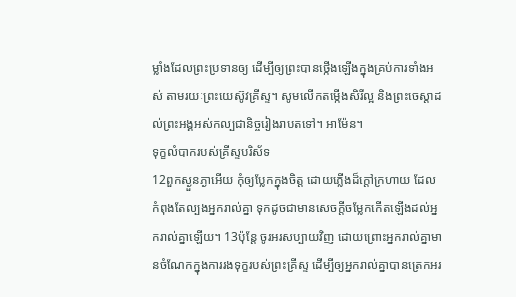ម្លាំងដែលព្រះប្រទានឲ្យ ដើម្បីឲ្យព្រះបានថ្កើងឡើងក្នុងគ្រប់ការទាំងអស់ តាមរយៈព្រះយេស៊ូវគ្រីស្ទ។ សូមលើកតម្កើងសិរីល្អ និងព្រះចេស្តាដល់ព្រះអង្គអស់កល្បជានិច្ចរៀងរាបតទៅ។ អាម៉ែន។
ទុក្ខលំបាករបស់គ្រីស្ទបរិស័ទ
12ពួកស្ងួនភ្ងាអើយ កុំឲ្យប្លែកក្នុងចិត្ត ដោយភ្លើងដ៏ក្តៅក្រហាយ ដែលកំពុងតែល្បងអ្នករាល់គ្នា ទុកដូចជាមានសេចក្តីចម្លែកកើតឡើងដល់អ្នករាល់គ្នាឡើយ។ 13ប៉ុន្តែ ចូរអរសប្បាយវិញ ដោយព្រោះអ្នករាល់គ្នាមានចំណែកក្នុងការរងទុក្ខរបស់ព្រះគ្រីស្ទ ដើម្បីឲ្យអ្នករាល់គ្នាបានត្រេកអរ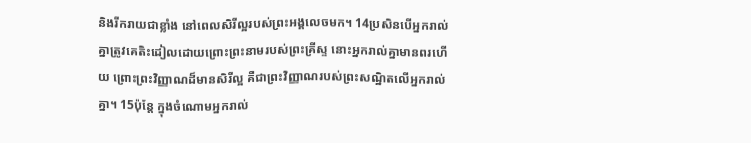និងរីករាយជាខ្លាំង នៅពេលសិរីល្អរបស់ព្រះអង្គលេចមក។ 14ប្រសិនបើអ្នករាល់គ្នាត្រូវគេតិះដៀលដោយព្រោះព្រះនាមរបស់ព្រះគ្រីស្ទ នោះអ្នករាល់គ្នាមានពរហើយ ព្រោះព្រះវិញ្ញាណដ៏មានសិរីល្អ គឺជាព្រះវិញ្ញាណរបស់ព្រះសណ្ឋិតលើអ្នករាល់គ្នា។ 15ប៉ុន្ដែ ក្នុងចំណោមអ្នករាល់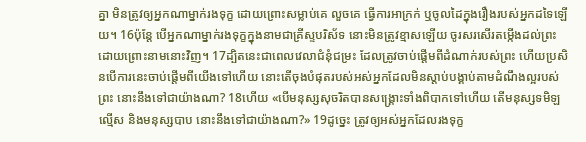គ្នា មិនត្រូវឲ្យអ្នកណាម្នាក់រងទុក្ខ ដោយព្រោះសម្លាប់គេ លួចគេ ធ្វើការអាក្រក់ ឬចូលដៃក្នុងរឿងរបស់អ្នកដទៃឡើយ។ 16ប៉ុន្ដែ បើអ្នកណាម្នាក់រងទុក្ខក្នុងនាមជាគ្រីស្ទបរិស័ទ នោះមិនត្រូវខ្មាសឡើយ ចូរសរសើរតម្កើងដល់ព្រះ ដោយព្រោះនាមនោះវិញ។ 17ដ្បិតនេះជាពេលវេលាជំនុំជម្រះ ដែលត្រូវចាប់ផ្តើមពីដំណាក់របស់ព្រះ ហើយប្រសិនបើការនេះចាប់ផ្តើមពីយើងទៅហើយ នោះតើចុងបំផុតរបស់អស់អ្នកដែលមិនស្តាប់បង្គាប់តាមដំណឹងល្អរបស់ព្រះ នោះនឹងទៅជាយ៉ាងណា? 18ហើយ «បើមនុស្សសុចរិតបានសង្រ្គោះទាំងពិបាកទៅហើយ តើមនុស្សទមិឡល្មើស និងមនុស្សបាប នោះនឹងទៅជាយ៉ាងណា?» 19ដូច្នេះ ត្រូវឲ្យអស់អ្នកដែលរងទុក្ខ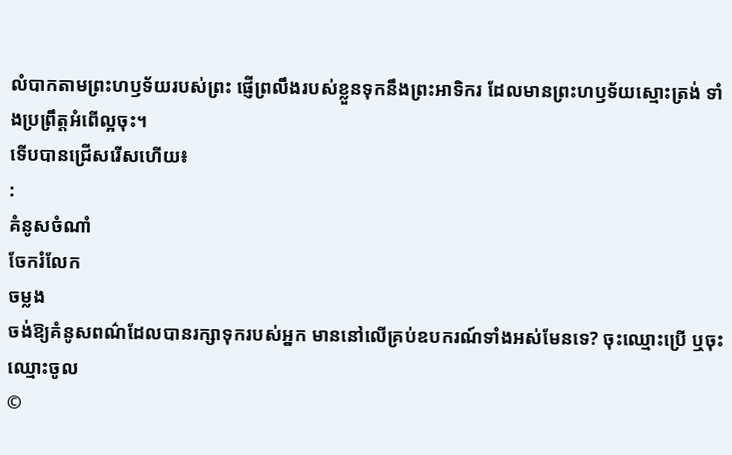លំបាកតាមព្រះហឫទ័យរបស់ព្រះ ផ្ញើព្រលឹងរបស់ខ្លួនទុកនឹងព្រះអាទិករ ដែលមានព្រះហឫទ័យស្មោះត្រង់ ទាំងប្រព្រឹត្តអំពើល្អចុះ។
ទើបបានជ្រើសរើសហើយ៖
:
គំនូសចំណាំ
ចែករំលែក
ចម្លង
ចង់ឱ្យគំនូសពណ៌ដែលបានរក្សាទុករបស់អ្នក មាននៅលើគ្រប់ឧបករណ៍ទាំងអស់មែនទេ? ចុះឈ្មោះប្រើ ឬចុះឈ្មោះចូល
©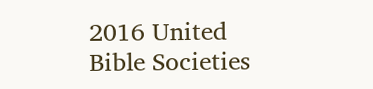2016 United Bible Societies